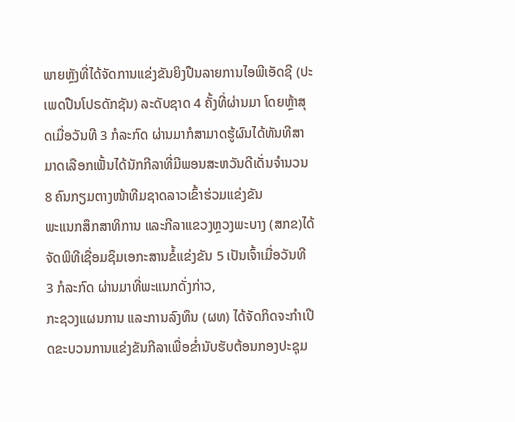ພາຍຫຼັງທີ່ໄດ້ຈັດການແຂ່ງຂັນຍິງປືນລາຍການໄອພີເອັດຊີ (ປະເພດປືນໂປຣດັກຊັນ) ລະດັບຊາດ 4 ຄັ້ງທີ່ຜ່ານມາ ໂດຍຫຼ້າສຸດເມື່ອວັນທີ 3 ກໍລະກົດ ຜ່ານມາກໍສາມາດຮູ້ຜົນໄດ້ທັນທີສາມາດເລືອກເຟັ້ນໄດ້ນັກກີລາທີ່ມີພອນສະຫວັນດີເດັ່ນຈຳນວນ 8 ຄົນກຽມຕາງໜ້າທີມຊາດລາວເຂົ້າຮ່ວມແຂ່ງຂັນ
ພະແນກສຶກສາທິການ ແລະກີລາແຂວງຫຼວງພະບາງ (ສກຂ)ໄດ້ຈັດພິທີເຊື່ອມຊຶມເອກະສານຂໍ້ແຂ່ງຂັນ 5 ເປັນເຈົ້າເມື່ອວັນທີ 3 ກໍລະກົດ ຜ່ານມາທີ່ພະແນກດັ່ງກ່າວ,
ກະຊວງແຜນການ ແລະການລົງທຶນ (ຜທ) ໄດ້ຈັດກິດຈະກຳເປີດຂະບວນການແຂ່ງຂັນກີລາເພື່ອຂໍ່ານັບຮັບຕ້ອນກອງປະຊຸມ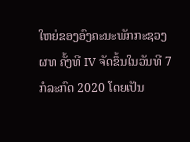ໃຫຍ່ຂອງອົງຄະນະພັກກະຊວງ ຜທ ຄັ້ງທີ IV ຈັດຂຶ້ນໃນວັນທີ 7 ກໍລະກົດ 2020 ໂດຍເປັນ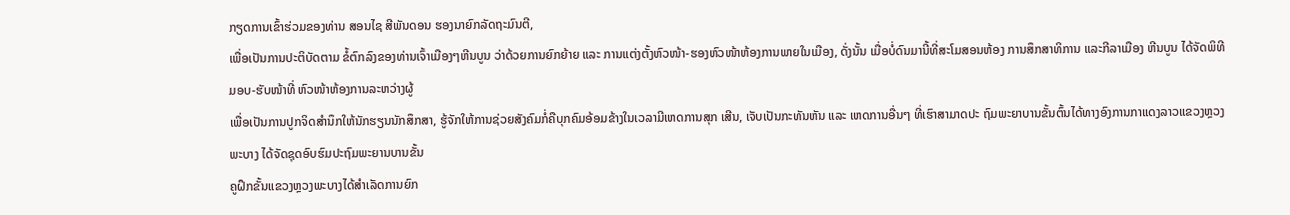ກຽດການເຂົ້າຮ່ວມຂອງທ່ານ ສອນໄຊ ສີພັນດອນ ຮອງນາຍົກລັດຖະມົນຕີ,
ເພື່ອເປັນການປະຕິບັດຕາມ ຂໍ້ຕົກລົງຂອງທ່ານເຈົ້າເມືອງໆຫີນບູນ ວ່າດ້ວຍການຍົກຍ້າຍ ແລະ ການແຕ່ງຕັ້ງຫົວໜ້າ-ຮອງຫົວໜ້າຫ້ອງການພາຍໃນເມືອງ, ດັ່ງນັ້ນ ເມື່ອບໍ່ດົນມານີ້ທີ່ສະໂມສອນຫ້ອງ ການສຶກສາທິການ ແລະກີລາເມືອງ ຫີນບູນ ໄດ້ຈັດພິທີມອບ-ຮັບໜ້າທີ່ ຫົວໜ້າຫ້ອງການລະຫວ່າງຜູ້
ເພື່ອເປັນການປູກຈິດສຳນຶກໃຫ້ນັກຮຽນນັກສຶກສາ, ຮູ້ຈັກໃຫ້ການຊ່ວຍສັງຄົມກໍ່ຄືບຸກຄົມອ້ອມຂ້າງໃນເວລາມີເຫດການສຸກ ເສີນ, ເຈັບເປັນກະທັນຫັນ ແລະ ເຫດການອື່ນໆ ທີ່ເຮົາສາມາດປະ ຖົມພະຍາບານຂັ້ນຕົ້ນໄດ້ທາງອົງການກາແດງລາວແຂວງຫຼວງພະບາງ ໄດ້ຈັດຊຸດອົບຮົມປະຖົມພະຍານບານຂັ້ນ
ຄູຝຶກຂັ້ນແຂວງຫຼວງພະບາງໄດ້ສຳເລັດການຍົກ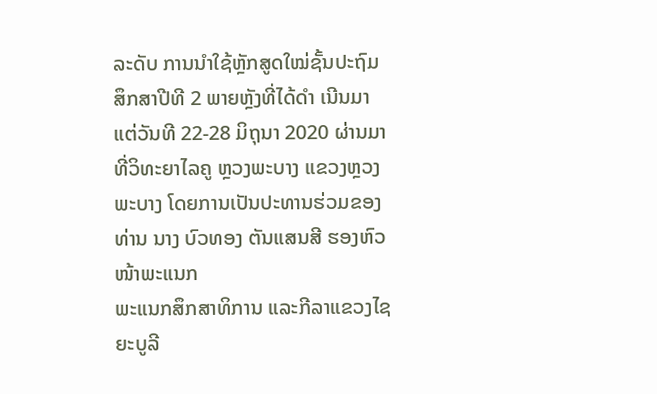ລະດັບ ການນຳໃຊ້ຫຼັກສູດໃໝ່ຊັ້ນປະຖົມສຶກສາປີທີ 2 ພາຍຫຼັງທີ່ໄດ້ດຳ ເນີນມາແຕ່ວັນທີ 22-28 ມິຖຸນາ 2020 ຜ່ານມາທີ່ວິທະຍາໄລຄູ ຫຼວງພະບາງ ແຂວງຫຼວງພະບາງ ໂດຍການເປັນປະທານຮ່ວມຂອງ ທ່ານ ນາງ ບົວທອງ ຕັນແສນສີ ຮອງຫົວໜ້າພະແນກ
ພະແນກສຶກສາທິການ ແລະກີລາແຂວງໄຊຍະບູລີ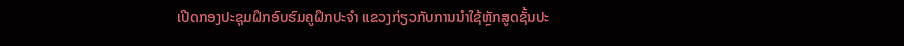ເປີດກອງປະຊຸມຝຶກອົບຮົມຄູຝຶກປະຈຳ ແຂວງກ່ຽວກັບການນຳໃຊ້ຫຼັກສູດຊັ້ນປະ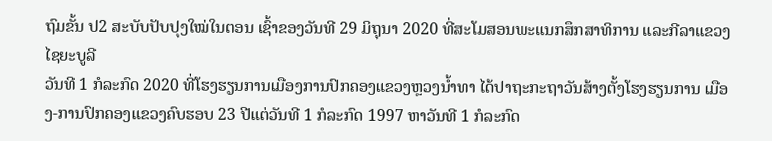ຖົມຂັ້ນ ປ2 ສະບັບປັບປຸງໃໝ່ໃນຕອນ ເຊົ້າຂອງວັນທີ 29 ມິຖຸນາ 2020 ທີ່ສະໂມສອນພະແນກສຶກສາທິການ ແລະກີລາແຂວງໄຊຍະບູລີ
ວັນທີ 1 ກໍລະກົດ 2020 ທີ່ໂຮງຮຽນການເມືອງການປົກຄອງແຂວງຫຼວງນໍ້າທາ ໄດ້ປາຖະກະຖາວັນສ້າງຕັ້ງໂຮງຮຽນການ ເມືອງ-ການປົກຄອງແຂວງຄົບຮອບ 23 ປີແຕ່ວັນທີ 1 ກໍລະກົດ 1997 ຫາວັນທີ 1 ກໍລະກົດ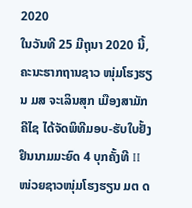2020
ໃນວັນທີ 25 ມີຖຸນາ 2020 ນີ້, ຄະນະຮາກຖານຊາວ ໜຸ່ມໂຮງຮຽນ ມສ ຈະເລິນສຸກ ເມືອງສາມັກຄີໄຊ ໄດ້ຈັດພິທີມອບ-ຮັບໃບຢັ້ງຢຶນນາມມະຍົດ 4 ບຸກຄັ້ງທີ II
ໜ່ວຍຊາວໜຸ່ມໂຮງຮຽນ ມຕ ດ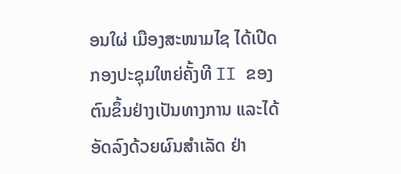ອນໃຜ່ ເມືອງສະໜາມໄຊ ໄດ້ເປີດກອງປະຊຸມໃຫຍ່ຄັ້ງທີ II ຂອງຕົນຂຶ້ນຢ່າງເປັນທາງການ ແລະໄດ້ອັດລົງດ້ວຍຜົນສຳເລັດ ຢ່າ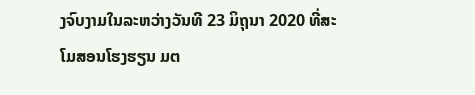ງຈົບງາມໃນລະຫວ່າງວັນທີ 23 ມິຖຸນາ 2020 ທີ່ສະໂມສອນໂຮງຮຽນ ມຕ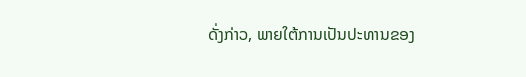ດັ່ງກ່າວ, ພາຍໃຕ້ການເປັນປະທານຂອງ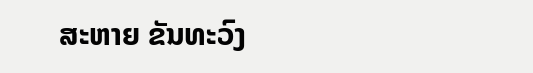ສະຫາຍ ຂັນທະວົງ